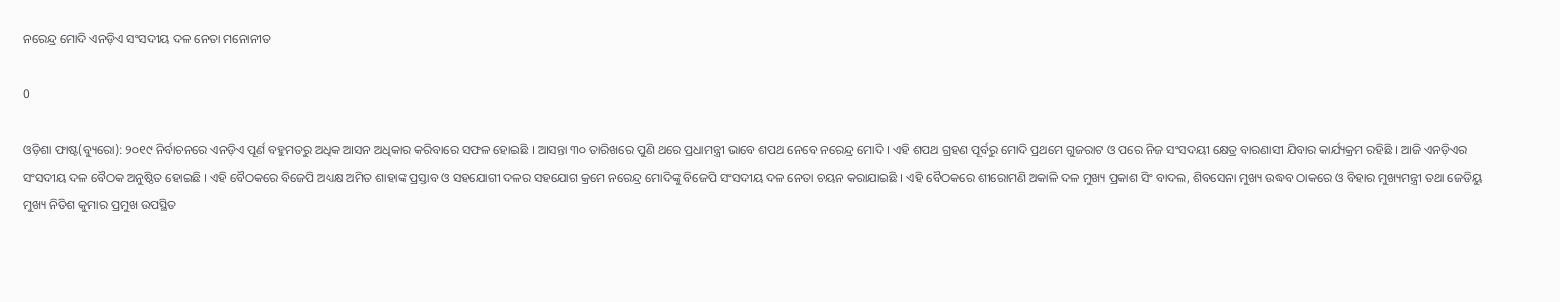ନରେନ୍ଦ୍ର ମୋଦି ଏନଡ଼ିଏ ସଂସଦୀୟ ଦଳ ନେତା ମନୋନୀତ

0

ଓଡ଼ିଶା ଫାଷ୍ଟ(ବ୍ୟୁରୋ): ୨୦୧୯ ନିର୍ବାଚନରେ ଏନଡ଼ିଏ ପୂର୍ଣ ବହୁମତରୁ ଅଧିକ ଆସନ ଅଧିକାର କରିବାରେ ସଫଳ ହୋଇଛି । ଆସନ୍ତା ୩୦ ତାରିଖରେ ପୁଣି ଥରେ ପ୍ରଧାମନ୍ତ୍ରୀ ଭାବେ ଶପଥ ନେବେ ନରେନ୍ଦ୍ର ମୋଦି । ଏହି ଶପଥ ଗ୍ରହଣ ପୂର୍ବରୁ ମୋଦି ପ୍ରଥମେ ଗୁଜରାଟ ଓ ପରେ ନିଜ ସଂସଦୟୀ କ୍ଷେତ୍ର ବାରଣାସୀ ଯିବାର କାର୍ଯ୍ୟକ୍ରମ ରହିଛି । ଆଜି ଏନଡ଼ିଏର ସଂସଦୀୟ ଦଳ ବୈଠକ ଅନୁଷ୍ଠିତ ହୋଇଛି । ଏହି ବୈଠକରେ ବିଜେପି ଅଧ୍ୟକ୍ଷ ଅମିତ ଶାହାଙ୍କ ପ୍ରସ୍ତାବ ଓ ସହଯୋଗୀ ଦଳର ସହଯୋଗ କ୍ରମେ ନରେନ୍ଦ୍ର ମୋଦିଙ୍କୁ ବିଜେପି ସଂସଦୀୟ ଦଳ ନେତା ଚୟନ କରାଯାଇଛି । ଏହି ବୈଠକରେ ଶୀରୋମଣି ଅକାଳି ଦଳ ମୁଖ୍ୟ ପ୍ରକାଶ ସିଂ ବାଦଲ, ଶିବସେନା ମୁଖ୍ୟ ଉଦ୍ଧବ ଠାକରେ ଓ ବିହାର ମୁଖ୍ୟମନ୍ତ୍ରୀ ତଥା ଜେଡିୟୁ ମୁଖ୍ୟ ନିତିଶ କୁମାର ପ୍ରମୁଖ ଉପସ୍ଥିତ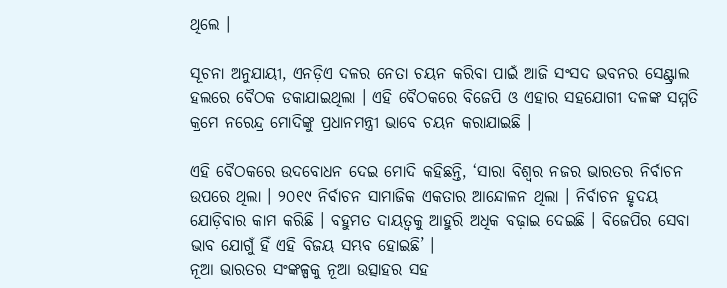ଥିଲେ ।

ସୂଚନା ଅନୁଯାୟୀ, ଏନଡ଼ିଏ ଦଳର ନେତା ଚୟନ କରିବା ପାଇଁ ଆଜି ସଂସଦ ଭବନର ସେଣ୍ଟ୍ରାଲ ହଲରେ ବୈଠକ ଡକାଯାଇଥିଲା । ଏହି ବୈଠକରେ ବିଜେପି ଓ ଏହାର ସହଯୋଗୀ ଦଳଙ୍କ ସମ୍ମତି କ୍ରମେ ନରେନ୍ଦ୍ର ମୋଦିଙ୍କୁ ପ୍ରଧାନମନ୍ତ୍ରୀ ଭାବେ ଚୟନ କରାଯାଇଛି ।

ଏହି ବୈଠକରେ ଉଦବୋଧନ ଦେଇ ମୋଦି କହିଛନ୍ତି, ‘ସାରା ବିଶ୍ୱର ନଜର ଭାରତର ନିର୍ବାଚନ ଉପରେ ଥିଲା । ୨୦୧୯ ନିର୍ବାଚନ ସାମାଜିକ ଏକତାର ଆନ୍ଦୋଳନ ଥିଲା । ନିର୍ବାଚନ ହୃଦୟ ଯୋଡ଼ିବାର କାମ କରିଛି । ବହୁମତ ଦାୟତ୍ୱକୁ ଆହୁରି ଅଧିକ ବଢ଼ାଇ ଦେଇଛି । ବିଜେପିର ସେବା ଭାବ ଯୋଗୁଁ ହିଁ ଏହି ବିଜୟ ସମ୍ଭବ ହୋଇଛି’ ।
ନୂଆ ଭାରତର ସଂଙ୍କଳ୍ପକୁ ନୂଆ ଉତ୍ସାହର ସହ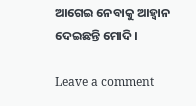ଆଗେଇ ନେବାକୁ ଆହ୍ୱାନ ଦେଇଛନ୍ତି ମୋଦି ।

Leave a comment